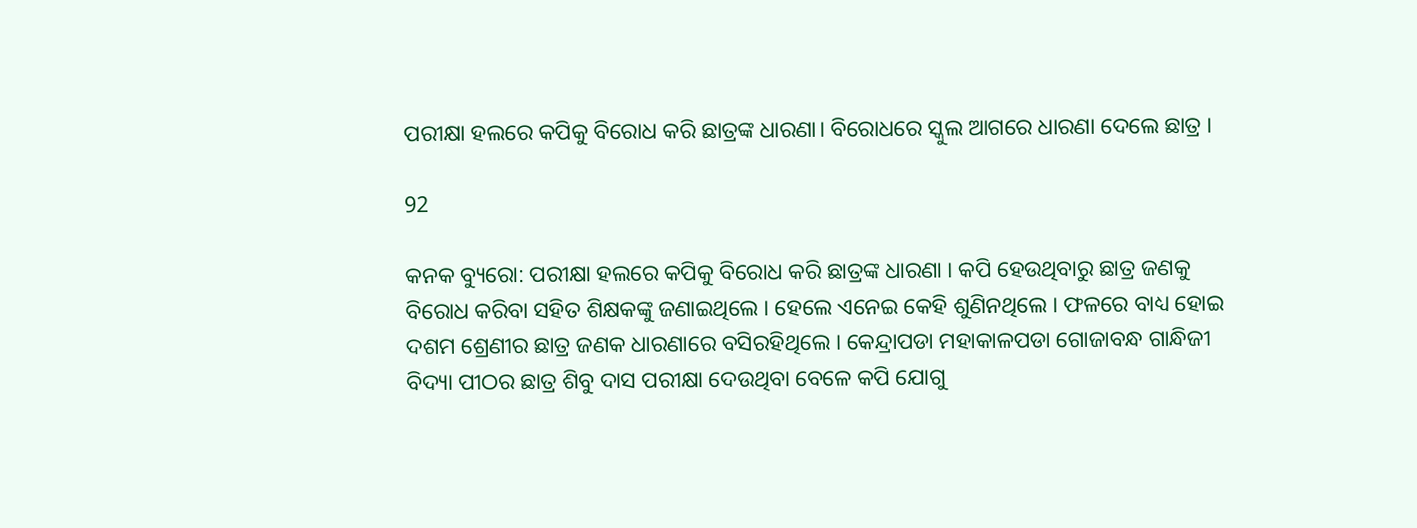ପରୀକ୍ଷା ହଲରେ କପିକୁ ବିରୋଧ କରି ଛାତ୍ରଙ୍କ ଧାରଣା। ବିରୋଧରେ ସ୍କୁଲ ଆଗରେ ଧାରଣା ଦେଲେ ଛାତ୍ର ।

92

କନକ ବ୍ୟୁରୋ: ପରୀକ୍ଷା ହଲରେ କପିକୁ ବିରୋଧ କରି ଛାତ୍ରଙ୍କ ଧାରଣା । କପି ହେଉଥିବାରୁ ଛାତ୍ର ଜଣକୁ ବିରୋଧ କରିବା ସହିତ ଶିକ୍ଷକଙ୍କୁ ଜଣାଇଥିଲେ । ହେଲେ ଏନେଇ କେହି ଶୁଣିନଥିଲେ । ଫଳରେ ବାଧ୍ୟ ହୋଇ ଦଶମ ଶ୍ରେଣୀର ଛାତ୍ର ଜଣକ ଧାରଣାରେ ବସିରହିଥିଲେ । କେନ୍ଦ୍ରାପଡା ମହାକାଳପଡା ଗୋଜାବନ୍ଧ ଗାନ୍ଧିଜୀ ବିଦ୍ୟା ପୀଠର ଛାତ୍ର ଶିବୁ ଦାସ ପରୀକ୍ଷା ଦେଉଥିବା ବେଳେ କପି ଯୋଗୁ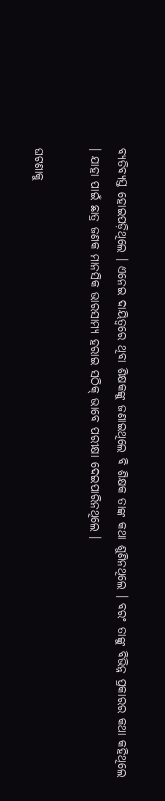ବ୍ୟତିବ୍ୟସ୍ତ ହୋଇପଡ଼ିଥିଲେ । ଏନେଇ ଦାୟିତ୍ୱରେ ଥିବା ଶିକ୍ଷକଙ୍କୁ ଜଣାଇଥିଲେ ବି ଶିକ୍ଷକ ତାଙ୍କ କଥା ଶୁଣିନଥିଲେ । ବରଂ ତାଙ୍କୁ ବିଭିନ୍ନ ପ୍ରକାରର କଥା କହିଥିଲେ । ଯାହା ପାଇଁ ଛାତ୍ର ଜଣକ ମାନସିକ ଭାରସାମ୍ୟ ହରାଇ ସଠିକ୍ ଭାବେ ପରୀକ୍ଷା ଦେଇପାରିନଥିଲେ ।

ଘଟଣାକୁ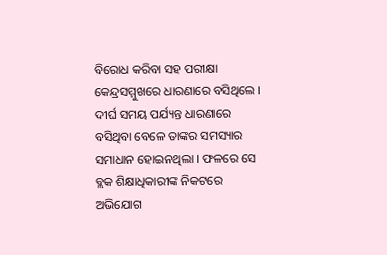ବିରୋଧ କରିବା ସହ ପରୀକ୍ଷା କେନ୍ଦ୍ରସମ୍ମୁଖରେ ଧାରଣାରେ ବସିଥିଲେ । ଦୀର୍ଘ ସମୟ ପର୍ଯ୍ୟନ୍ତ ଧାରଣାରେ ବସିଥିବା ବେଳେ ତାଙ୍କର ସମସ୍ୟାର ସମାଧାନ ହୋଇନଥିଲା । ଫଳରେ ସେ ବ୍ଲକ ଶିକ୍ଷାଧିକାରୀଙ୍କ ନିକଟରେ ଅଭିଯୋଗ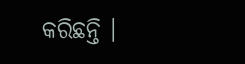କରିଛନ୍ତି ।